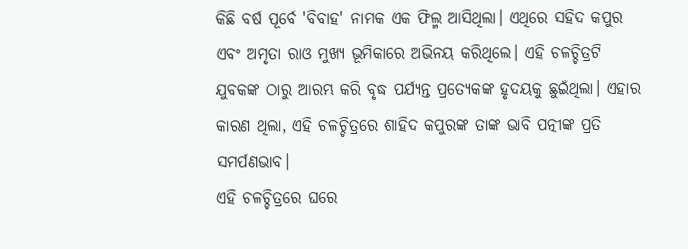କିଛି ବର୍ଷ ପୂର୍ବେ 'ବିବାହ' ନାମକ ଏକ ଫିଲ୍ମ ଆସିଥିଲା। ଏଥିରେ ସହିଦ କପୁର ଏବଂ ଅମୃତା ରାଓ ମୁଖ୍ୟ ଭୂମିକାରେ ଅଭିନୟ କରିଥିଲେ। ଏହି ଚଳଚ୍ଚିତ୍ରଟି ଯୁବକଙ୍କ ଠାରୁ ଆରମ୍ଭ କରି ବୃଦ୍ଧ ପର୍ଯ୍ୟନ୍ତ ପ୍ରତ୍ୟେକଙ୍କ ହୃଦୟକୁ ଛୁଇଁଥିଲା। ଏହାର କାରଣ ଥିଲା, ଏହି ଚଳଚ୍ଚିତ୍ରରେ ଶାହିଦ କପୁରଙ୍କ ତାଙ୍କ ଭାବି ପତ୍ନୀଙ୍କ ପ୍ରତି ସମର୍ପଣଭାବ।
ଏହି ଚଳଚ୍ଚିତ୍ରରେ ଘରେ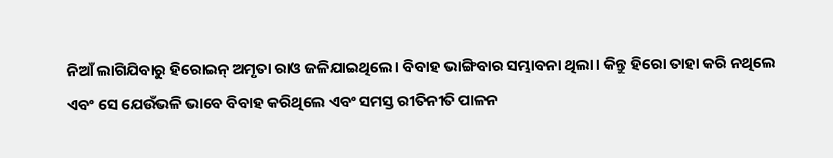ନିଆଁ ଲାଗିଯିବାରୁ ହିରୋଇନ୍ ଅମୃତା ରାଓ ଜଳିଯାଇଥିଲେ। ବିବାହ ଭାଙ୍ଗିବାର ସମ୍ଭାବନା ଥିଲା। କିନ୍ତୁ ହିରୋ ତାହା କରି ନଥିଲେ ଏବଂ ସେ ଯେଉଁଭଳି ଭାବେ ବିବାହ କରିଥିଲେ ଏବଂ ସମସ୍ତ ରୀତିନୀତି ପାଳନ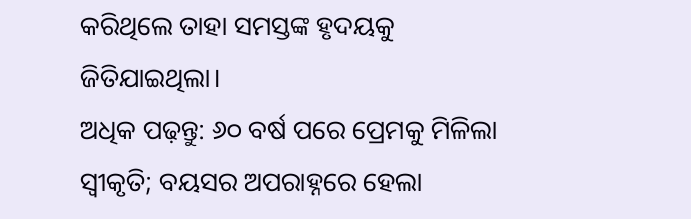କରିଥିଲେ ତାହା ସମସ୍ତଙ୍କ ହୃଦୟକୁ ଜିତିଯାଇଥିଲା।
ଅଧିକ ପଢ଼ନ୍ତୁ: ୬୦ ବର୍ଷ ପରେ ପ୍ରେମକୁ ମିଳିଲା ସ୍ୱୀକୃତି; ବୟସର ଅପରାହ୍ନରେ ହେଲା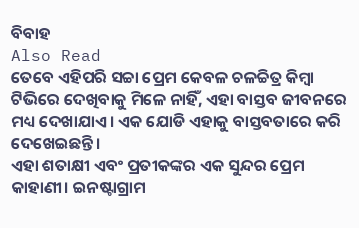ବିବାହ
Also Read
ତେବେ ଏହିପରି ସଚ୍ଚା ପ୍ରେମ କେବଳ ଚଳଚ୍ଚିତ୍ର କିମ୍ବା ଟିଭିରେ ଦେଖିବାକୁ ମିଳେ ନାହିଁ, ଏହା ବାସ୍ତବ ଜୀବନରେ ମଧ୍ୟ ଦେଖାଯାଏ। ଏକ ଯୋଡି ଏହାକୁ ବାସ୍ତବତାରେ କରି ଦେଖେଇଛନ୍ତି।
ଏହା ଶତାକ୍ଷୀ ଏବଂ ପ୍ରତୀକଙ୍କର ଏକ ସୁନ୍ଦର ପ୍ରେମ କାହାଣୀ। ଇନଷ୍ଟାଗ୍ରାମ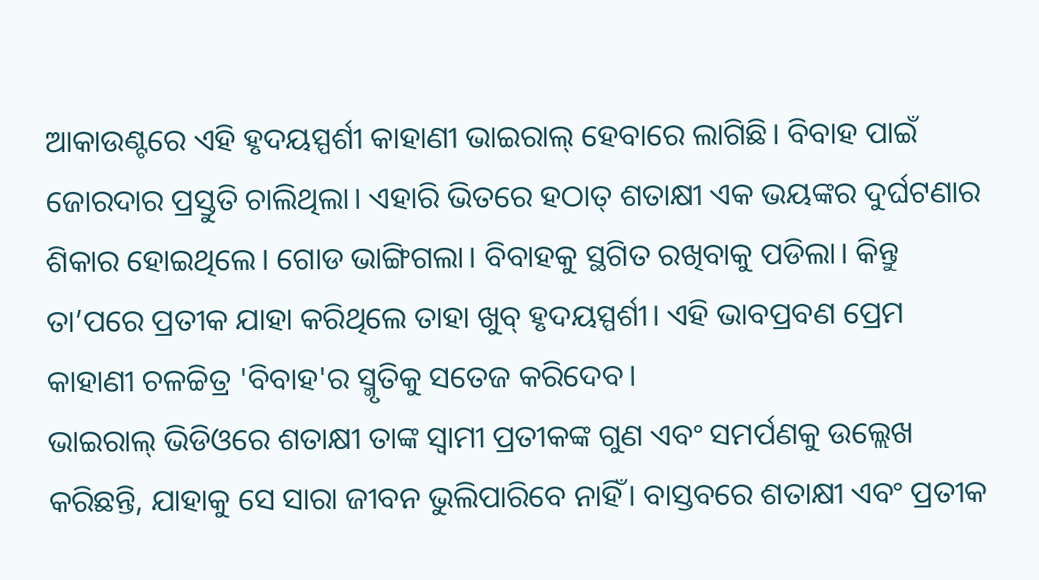ଆକାଉଣ୍ଟରେ ଏହି ହୃଦୟସ୍ପର୍ଶୀ କାହାଣୀ ଭାଇରାଲ୍ ହେବାରେ ଲାଗିଛି। ବିବାହ ପାଇଁ ଜୋରଦାର ପ୍ରସ୍ତୁତି ଚାଲିଥିଲା। ଏହାରି ଭିତରେ ହଠାତ୍ ଶତାକ୍ଷୀ ଏକ ଭୟଙ୍କର ଦୁର୍ଘଟଣାର ଶିକାର ହୋଇଥିଲେ। ଗୋଡ ଭାଙ୍ଗିଗଲା। ବିବାହକୁ ସ୍ଥଗିତ ରଖିବାକୁ ପଡିଲା। କିନ୍ତୁ ତା’ପରେ ପ୍ରତୀକ ଯାହା କରିଥିଲେ ତାହା ଖୁବ୍ ହୃଦୟସ୍ପର୍ଶୀ। ଏହି ଭାବପ୍ରବଣ ପ୍ରେମ କାହାଣୀ ଚଳଚ୍ଚିତ୍ର 'ବିବାହ'ର ସ୍ମୃତିକୁ ସତେଜ କରିଦେବ।
ଭାଇରାଲ୍ ଭିଡିଓରେ ଶତାକ୍ଷୀ ତାଙ୍କ ସ୍ୱାମୀ ପ୍ରତୀକଙ୍କ ଗୁଣ ଏବଂ ସମର୍ପଣକୁ ଉଲ୍ଲେଖ କରିଛନ୍ତି, ଯାହାକୁ ସେ ସାରା ଜୀବନ ଭୁଲିପାରିବେ ନାହିଁ। ବାସ୍ତବରେ ଶତାକ୍ଷୀ ଏବଂ ପ୍ରତୀକ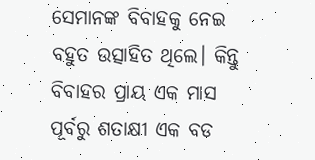ସେମାନଙ୍କ ବିବାହକୁ ନେଇ ବହୁତ ଉତ୍ସାହିତ ଥିଲେ। କିନ୍ତୁ ବିବାହର ପ୍ରାୟ ଏକ ମାସ ପୂର୍ବରୁ ଶତାକ୍ଷୀ ଏକ ବଡ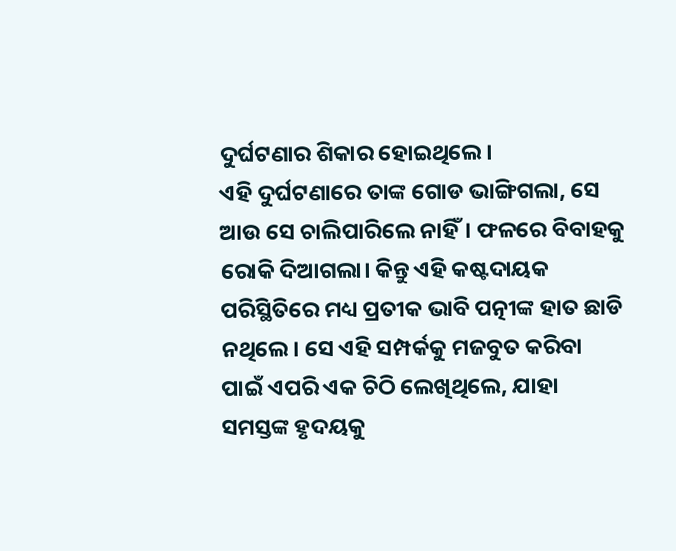ଦୁର୍ଘଟଣାର ଶିକାର ହୋଇଥିଲେ।
ଏହି ଦୁର୍ଘଟଣାରେ ତାଙ୍କ ଗୋଡ ଭାଙ୍ଗିଗଲା, ସେ ଆଉ ସେ ଚାଲିପାରିଲେ ନାହିଁ। ଫଳରେ ବିବାହକୁ ରୋକି ଦିଆଗଲା। କିନ୍ତୁ ଏହି କଷ୍ଟଦାୟକ ପରିସ୍ଥିତିରେ ମଧ୍ୟ ପ୍ରତୀକ ଭାବି ପତ୍ନୀଙ୍କ ହାତ ଛାଡି ନଥିଲେ। ସେ ଏହି ସମ୍ପର୍କକୁ ମଜବୁତ କରିବା ପାଇଁ ଏପରି ଏକ ଚିଠି ଲେଖିଥିଲେ, ଯାହା ସମସ୍ତଙ୍କ ହୃଦୟକୁ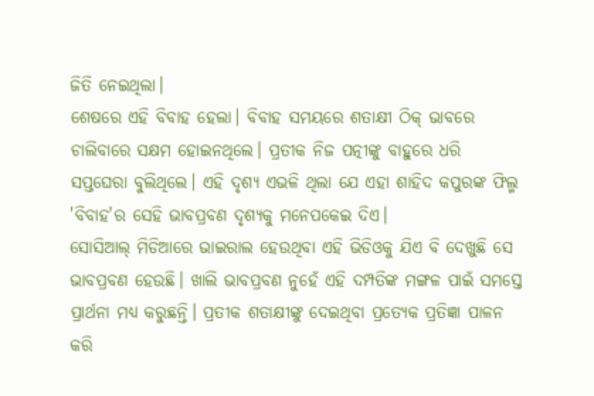ଜିତି ନେଇଥିଲା।
ଶେଷରେ ଏହି ବିବାହ ହେଲା। ବିବାହ ସମୟରେ ଶତାକ୍ଷୀ ଠିକ୍ ଭାବରେ ଚାଲିବାରେ ସକ୍ଷମ ହୋଇନଥିଲେ। ପ୍ରତୀକ ନିଜ ପତ୍ନୀଙ୍କୁ ବାହୁରେ ଧରି ସପ୍ତଘେରା ବୁଲିଥିଲେ। ଏହି ଦୃଶ୍ୟ ଏଭଳି ଥିଲା ଯେ ଏହା ଶାହିଦ କପୁରଙ୍କ ଫିଲ୍ମ 'ବିବାହ'ର ସେହି ଭାବପ୍ରବଣ ଦୃଶ୍ୟକୁ ମନେପକେଇ ଦିଏ।
ସୋସିଆଲ୍ ମିଡିଆରେ ଭାଇରାଲ ହେଉଥିବା ଏହି ଭିଡିଓକୁ ଯିଏ ବି ଦେଖୁଛି ସେ ଭାବପ୍ରବଣ ହେଉଛି। ଖାଲି ଭାବପ୍ରବଣ ନୁହେଁ ଏହି ଦମ୍ପତିଙ୍କ ମଙ୍ଗଳ ପାଇଁ ସମସ୍ତେ ପ୍ରାର୍ଥନା ମଧ୍ୟ କରୁଛନ୍ତି। ପ୍ରତୀକ ଶତାକ୍ଷୀଙ୍କୁ ଦେଇଥିବା ପ୍ରତ୍ୟେକ ପ୍ରତିଜ୍ଞା ପାଳନ କରି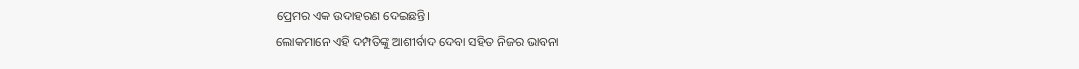ପ୍ରେମର ଏକ ଉଦାହରଣ ଦେଇଛନ୍ତି।
ଲୋକମାନେ ଏହି ଦମ୍ପତିଙ୍କୁ ଆଶୀର୍ବାଦ ଦେବା ସହିତ ନିଜର ଭାବନା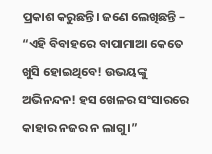ପ୍ରକାଶ କରୁଛନ୍ତି। ଜଣେ ଲେଖିଛନ୍ତି – “ଏହି ବିବାହରେ ବାପାମାଆ କେତେ ଖୁସି ହୋଇଥିବେ! ଉଭୟଙ୍କୁ ଅଭିନନ୍ଦନ! ହସ ଖେଳର ସଂସାରରେ କାହାର ନଜର ନ ଲାଗୁ।”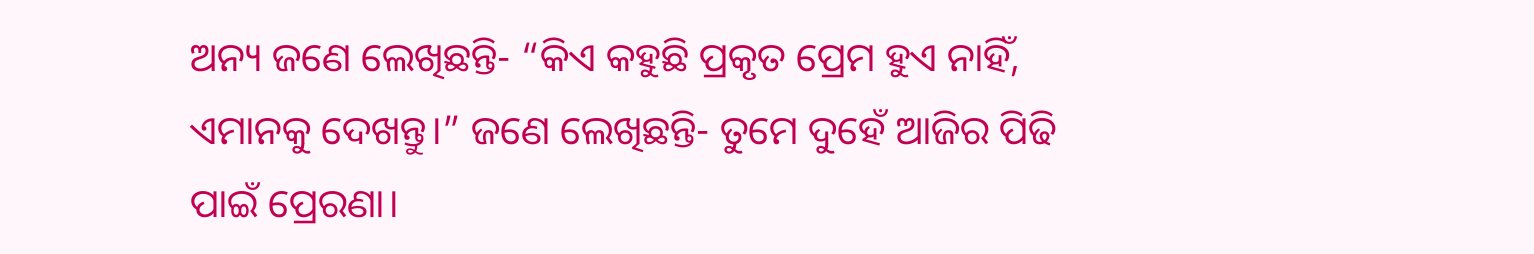ଅନ୍ୟ ଜଣେ ଲେଖିଛନ୍ତି- “କିଏ କହୁଛି ପ୍ରକୃତ ପ୍ରେମ ହୁଏ ନାହିଁ, ଏମାନକୁ ଦେଖନ୍ତୁ।” ଜଣେ ଲେଖିଛନ୍ତି- ତୁମେ ଦୁହେଁ ଆଜିର ପିଢି ପାଇଁ ପ୍ରେରଣା।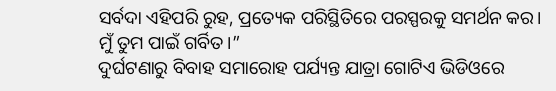ସର୍ବଦା ଏହିପରି ରୁହ, ପ୍ରତ୍ୟେକ ପରିସ୍ଥିତିରେ ପରସ୍ପରକୁ ସମର୍ଥନ କର। ମୁଁ ତୁମ ପାଇଁ ଗର୍ବିତ।”
ଦୁର୍ଘଟଣାରୁ ବିବାହ ସମାରୋହ ପର୍ଯ୍ୟନ୍ତ ଯାତ୍ରା ଗୋଟିଏ ଭିଡିଓରେ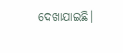ଦେଖାଯାଇଛି।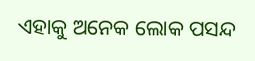ଏହାକୁ ଅନେକ ଲୋକ ପସନ୍ଦ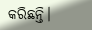କରିଛନ୍ତି।